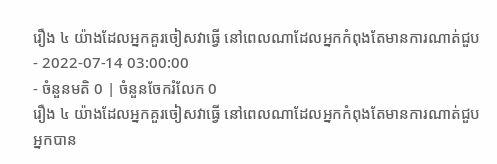រឿង ៤ យ៉ាងដែលអ្នកគួរចៀសវាធ្វើ នៅពេលណាដែលអ្នកកំពុងតែមានការណាត់ជួប
- 2022-07-14 03:00:00
- ចំនួនមតិ 0 | ចំនួនចែករំលែក 0
រឿង ៤ យ៉ាងដែលអ្នកគួរចៀសវាធ្វើ នៅពេលណាដែលអ្នកកំពុងតែមានការណាត់ជួប
អ្នកបាន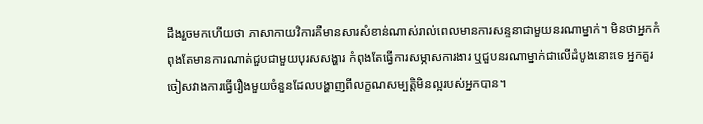ដឹងរួចមកហើយថា ភាសាកាយវិការគឺមានសារសំខាន់ណាស់រាល់ពេលមានការសន្ទនាជាមួយនរណាម្នាក់។ មិនថាអ្នកកំពុងតែមានការណាត់ជួបជាមួយបុរសសង្ហារ កំពុងតែធ្វើការសម្ភាសការងារ ឬជួបនរណាម្នាក់ជាលើដំបូងនោះទេ អ្នកគួរចៀសវាងការធ្វើរឿងមួយចំនួនដែលបង្ហាញពីលក្ខណសម្បត្តិមិនល្អរបស់អ្នកបាន។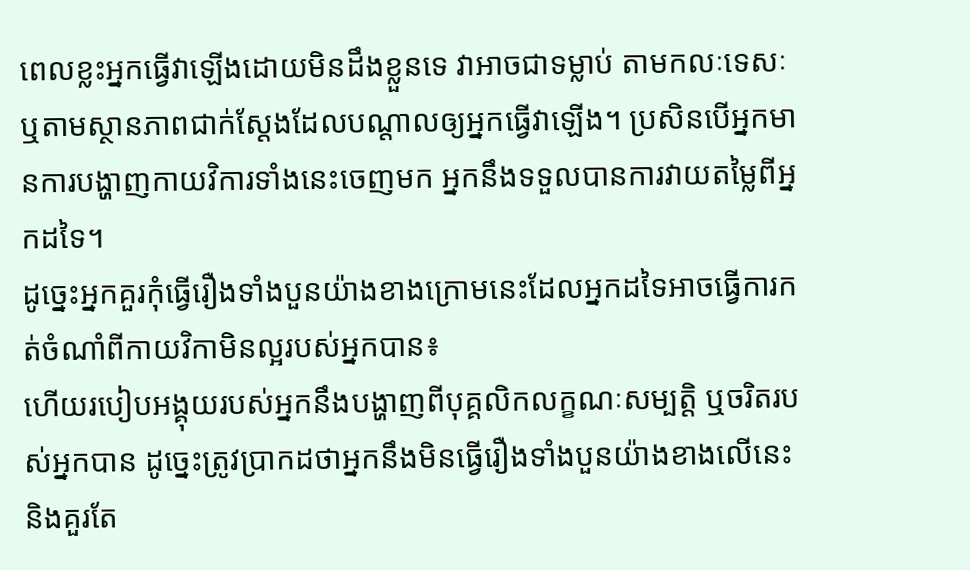ពេលខ្លះអ្នកធ្វើវាឡើងដោយមិនដឹងខ្លួនទេ វាអាចជាទម្លាប់ តាមកលៈទេសៈ ឬតាមស្ថានភាពជាក់ស្ដែងដែលបណ្តាលឲ្យអ្នកធ្វើវាឡើង។ ប្រសិនបើអ្នកមានការបង្ហាញកាយវិការទាំងនេះចេញមក អ្នកនឹងទទួលបានការវាយតម្លៃពីអ្នកដទៃ។
ដូច្នេះអ្នកគួរកុំធ្វើរឿងទាំងបួនយ៉ាងខាងក្រោមនេះដែលអ្នកដទៃអាចធ្វើការកត់ចំណាំពីកាយវិកាមិនល្អរបស់អ្នកបាន៖
ហើយរបៀបអង្គុយរបស់អ្នកនឹងបង្ហាញពីបុគ្គលិកលក្ខណៈសម្បត្តិ ឬចរិតរបស់អ្នកបាន ដូច្នេះត្រូវប្រាកដថាអ្នកនឹងមិនធ្វើរឿងទាំងបួនយ៉ាងខាងលើនេះ និងគួរតែ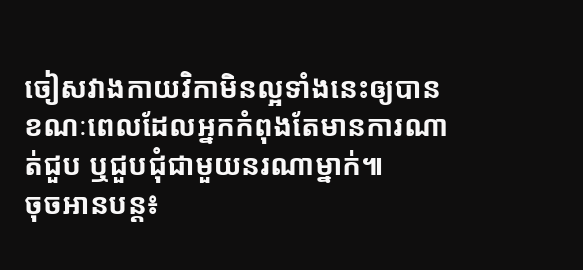ចៀសវាងកាយវិកាមិនល្អទាំងនេះឲ្យបានខណៈពេលដែលអ្នកកំពុងតែមានការណាត់ជួប ឬជួបជុំជាមួយនរណាម្នាក់៕
ចុចអានបន្ត៖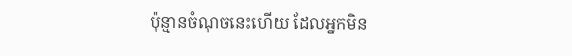ប៉ុន្មានចំណុចនេះហើយ ដែលអ្នកមិន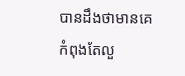បានដឹងថាមានគេកំពុងតែលួ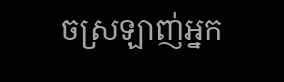ចស្រឡាញ់អ្នក